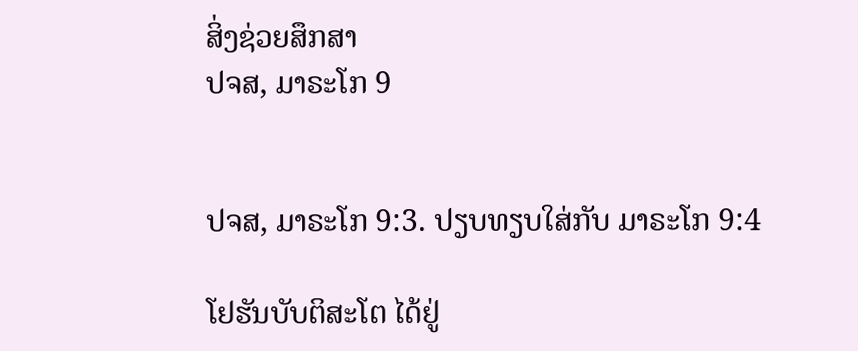ສິ່ງຊ່ວຍສຶກສາ
ປຈສ, ມາຣະໂກ 9


ປຈສ, ມາຣະໂກ 9:3. ປຽບທຽບໃສ່ກັບ ມາຣະໂກ 9:4

ໂຢຮັນບັບຕິສະໂຕ ໄດ້ຢູ່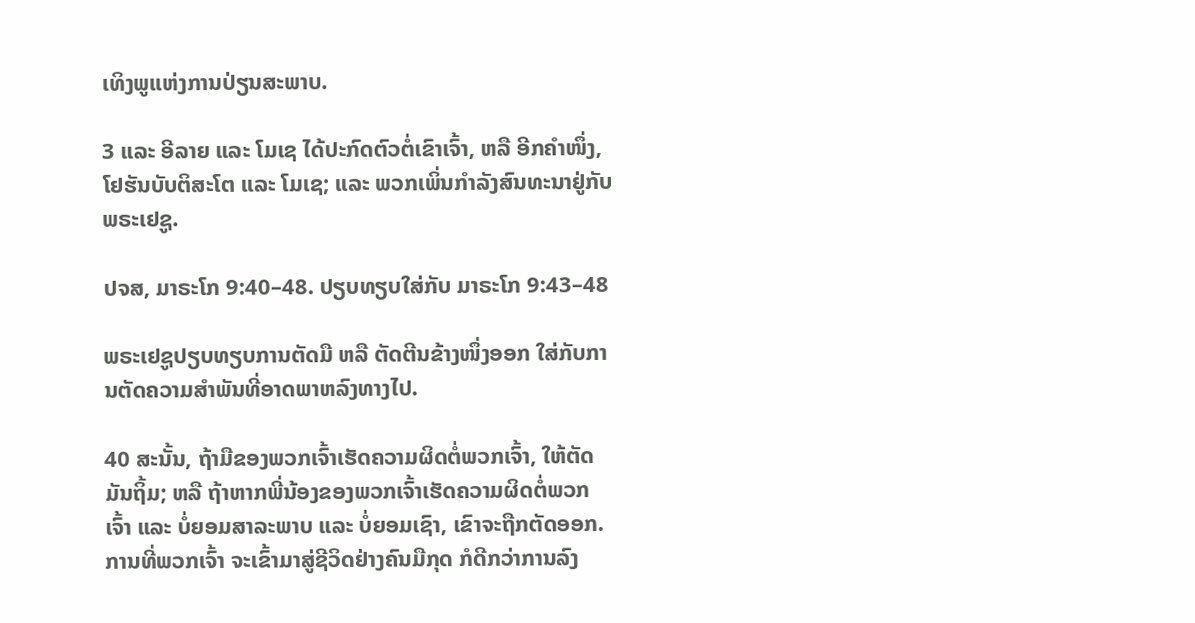ເທິງພູແຫ່ງການປ່ຽນສະພາບ.

3 ແລະ ອີລາຍ ແລະ ໂມເຊ ໄດ້ປະກົດຕົວຕໍ່ເຂົາເຈົ້າ, ຫລື ອີກຄຳໜຶ່ງ, ໂຢຮັນບັບຕິສະໂຕ ແລະ ໂມເຊ; ແລະ ພວກເພິ່ນກຳລັງສົນທະນາຢູ່ກັບພຣະເຢຊູ.

ປຈສ, ມາຣະໂກ 9:40–48. ປຽບທຽບໃສ່ກັບ ມາຣະໂກ 9:43–48

ພຣະເຢຊູປຽບທຽບການຕັດມື ຫລື ຕັດຕີນຂ້າງໜຶ່ງອອກ ໃສ່ກັບການຕັດຄວາມສຳພັນທີ່ອາດພາຫລົງທາງໄປ.

40 ສະນັ້ນ, ຖ້າມືຂອງພວກເຈົ້າເຮັດຄວາມຜິດຕໍ່ພວກເຈົ້າ, ໃຫ້ຕັດມັນຖິ້ມ; ຫລື ຖ້າຫາກພີ່ນ້ອງຂອງພວກເຈົ້າເຮັດຄວາມຜິດຕໍ່ພວກເຈົ້າ ແລະ ບໍ່ຍອມສາລະພາບ ແລະ ບໍ່ຍອມເຊົາ, ເຂົາຈະຖືກຕັດອອກ. ການທີ່ພວກເຈົ້າ ຈະເຂົ້າມາສູ່ຊີວິດຢ່າງຄົນມືກຸດ ກໍດີກວ່າການລົງ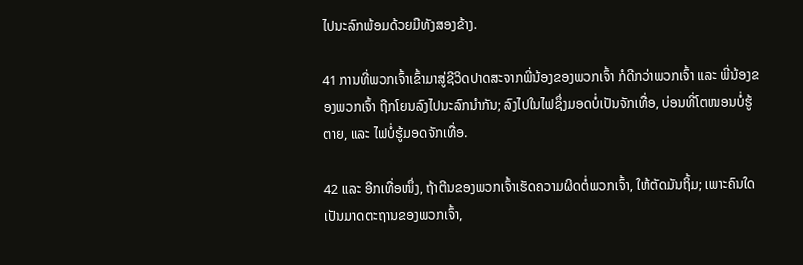ໄປນະລົກພ້ອມດ້ວຍມືທັງສອງຂ້າງ.

41 ການທີ່ພວກເຈົ້າເຂົ້າມາສູ່ຊີວິດປາດສະຈາກພີ່ນ້ອງຂອງພວກເຈົ້າ ກໍດີກວ່າພວກເຈົ້າ ແລະ ພີ່ນ້ອງຂອງພວກເຈົ້າ ຖືກໂຍນລົງໄປນະລົກນຳກັນ; ລົງໄປໃນໄຟຊຶ່ງມອດບໍ່ເປັນຈັກເທື່ອ, ບ່ອນທີ່ໂຕໜອນບໍ່ຮູ້ຕາຍ, ແລະ ໄຟບໍ່ຮູ້ມອດຈັກເທື່ອ.

42 ແລະ ອີກເທື່ອໜຶ່ງ, ຖ້າຕີນຂອງພວກເຈົ້າເຮັດຄວາມຜິດຕໍ່ພວກເຈົ້າ, ໃຫ້ຕັດມັນຖິ້ມ; ເພາະຄົນໃດເປັນມາດຕະຖານຂອງພວກເຈົ້າ,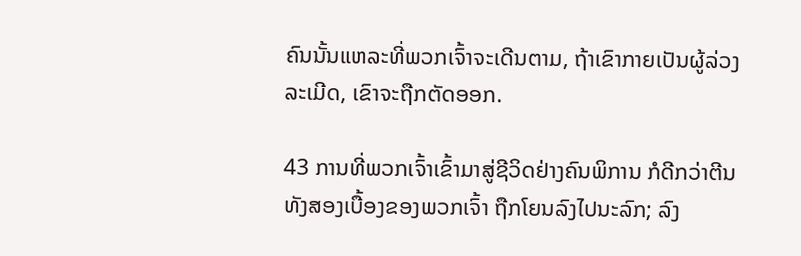ຄົນນັ້ນແຫລະທີ່ພວກເຈົ້າຈະເດີນຕາມ, ຖ້າເຂົາກາຍເປັນຜູ້ລ່ວງລະເມີດ, ເຂົາຈະຖືກຕັດອອກ.

43 ການທີ່ພວກເຈົ້າເຂົ້າມາສູ່ຊີວິດຢ່າງຄົນພິການ ກໍດີກວ່າຕີນທັງສອງເບື້ອງຂອງພວກເຈົ້າ ຖືກໂຍນລົງໄປນະລົກ; ລົງ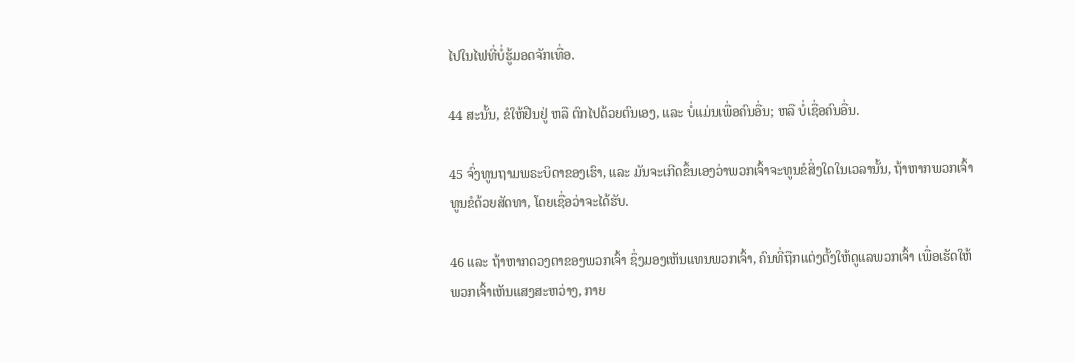ໄປໃນໄຟທີ່ບໍ່ຮູ້ມອດຈັກເທື່ອ.

44 ສະນັ້ນ, ຂໍໃຫ້ຢືນຢູ່ ຫລື ຕົກໄປດ້ວຍຕົນເອງ, ແລະ ບໍ່ແມ່ນເພື່ອຄົນອື່ນ; ຫລື ບໍ່ເຊື່ອຄົນອື່ນ.

45 ຈົ່ງທູນຖາມພຣະບິດາຂອງເຮົາ, ແລະ ມັນຈະເກີດຂຶ້ນເອງວ່າພວກເຈົ້າຈະທູນຂໍສິ່ງໃດໃນເວລານັ້ນ, ຖ້າຫາກພວກເຈົ້າທູນຂໍດ້ວຍສັດທາ, ໂດຍເຊື່ອວ່າຈະໄດ້ຮັບ.

46 ແລະ ຖ້າຫາກດວງຕາຂອງພວກເຈົ້າ ຊຶ່ງມອງເຫັນແທນພວກເຈົ້າ, ຄົນທີ່ຖືກແຕ່ງຕັ້ງໃຫ້ດູແລພວກເຈົ້າ ເພື່ອເຮັດໃຫ້ພວກເຈົ້າເຫັນແສງສະຫວ່າງ, ກາຍ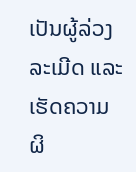ເປັນຜູ້ລ່ວງລະເມີດ ແລະ ເຮັດຄວາມຜິ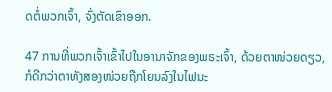ດຕໍ່ພວກເຈົ້າ, ຈົ່ງຕັດເຂົາອອກ.

47 ການທີ່ພວກເຈົ້າເຂົ້າໄປໃນອານາຈັກຂອງພຣະເຈົ້າ, ດ້ວຍຕາໜ່ວຍດຽວ, ກໍດີກວ່າຕາທັງສອງໜ່ວຍຖືກໂຍນລົງໃນໄຟນະ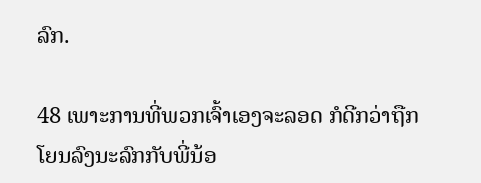ລົກ.

48 ເພາະການທີ່ພວກເຈົ້າເອງຈະລອດ ກໍດີກວ່າຖືກໂຍນລົງນະລົກກັບພີ່ນ້ອ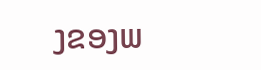ງຂອງພ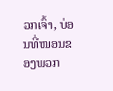ວກເຈົ້າ, ບ່ອນທີ່ໜອນຂອງພວກ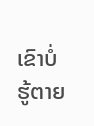ເຂົາບໍ່ຮູ້ຕາຍ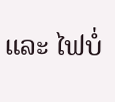ແລະ ໄຟບໍ່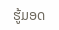ຮູ້ມອດ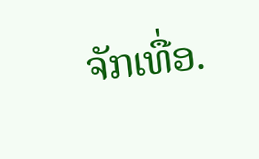ຈັກເທື່ອ.